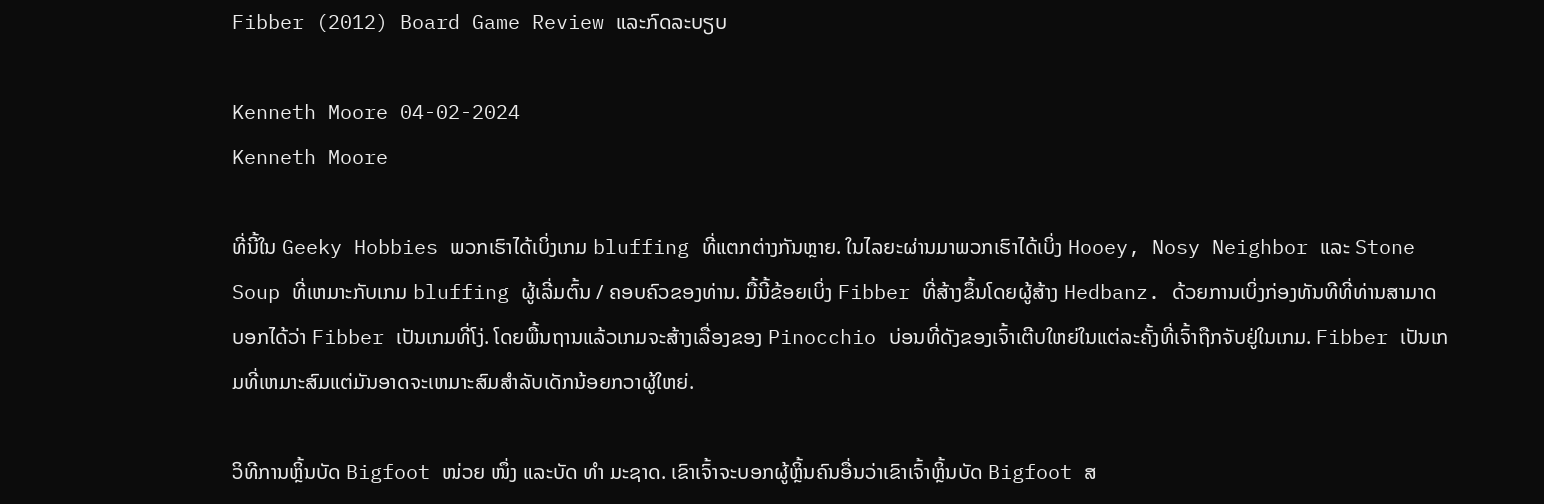Fibber (2012) Board Game Review ແລະກົດລະບຽບ

Kenneth Moore 04-02-2024
Kenneth Moore

ທີ່ນີ້ໃນ Geeky Hobbies ພວກເຮົາໄດ້ເບິ່ງເກມ bluffing ທີ່ແຕກຕ່າງກັນຫຼາຍ. ໃນໄລຍະຜ່ານມາພວກເຮົາໄດ້ເບິ່ງ Hooey, Nosy Neighbor ແລະ Stone Soup ທີ່ເຫມາະກັບເກມ bluffing ຜູ້ເລີ່ມຕົ້ນ / ຄອບຄົວຂອງທ່ານ. ມື້ນີ້ຂ້ອຍເບິ່ງ Fibber ທີ່ສ້າງຂຶ້ນໂດຍຜູ້ສ້າງ Hedbanz. ດ້ວຍການເບິ່ງກ່ອງທັນທີທີ່ທ່ານສາມາດບອກໄດ້ວ່າ Fibber ເປັນເກມທີ່ໂງ່. ໂດຍພື້ນຖານແລ້ວເກມຈະສ້າງເລື່ອງຂອງ Pinocchio ບ່ອນທີ່ດັງຂອງເຈົ້າເຕີບໃຫຍ່ໃນແຕ່ລະຄັ້ງທີ່ເຈົ້າຖືກຈັບຢູ່ໃນເກມ. Fibber ເປັນເກມທີ່ເຫມາະສົມແຕ່ມັນອາດຈະເຫມາະສົມສໍາລັບເດັກນ້ອຍກວາຜູ້ໃຫຍ່.

ວິທີການຫຼິ້ນບັດ Bigfoot ໜ່ວຍ ໜຶ່ງ ແລະບັດ ທຳ ມະຊາດ. ເຂົາເຈົ້າຈະບອກຜູ້ຫຼິ້ນຄົນອື່ນວ່າເຂົາເຈົ້າຫຼິ້ນບັດ Bigfoot ສ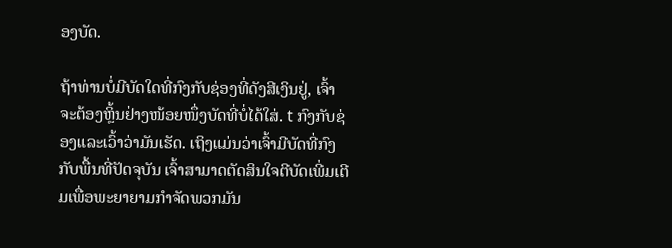ອງບັດ.

ຖ້າທ່ານບໍ່ມີບັດໃດທີ່ກົງກັບຊ່ອງທີ່ດັງສີເງິນຢູ່, ເຈົ້າຈະຕ້ອງຫຼິ້ນຢ່າງໜ້ອຍໜຶ່ງບັດທີ່ບໍ່ໄດ້ໃສ່. t ກົງກັບຊ່ອງແລະເວົ້າວ່າມັນເຮັດ. ເຖິງແມ່ນວ່າເຈົ້າມີບັດທີ່ກົງກັບພື້ນທີ່ປັດຈຸບັນ ເຈົ້າສາມາດຕັດສິນໃຈຕີບັດເພີ່ມເຕີມເພື່ອພະຍາຍາມກຳຈັດພວກມັນ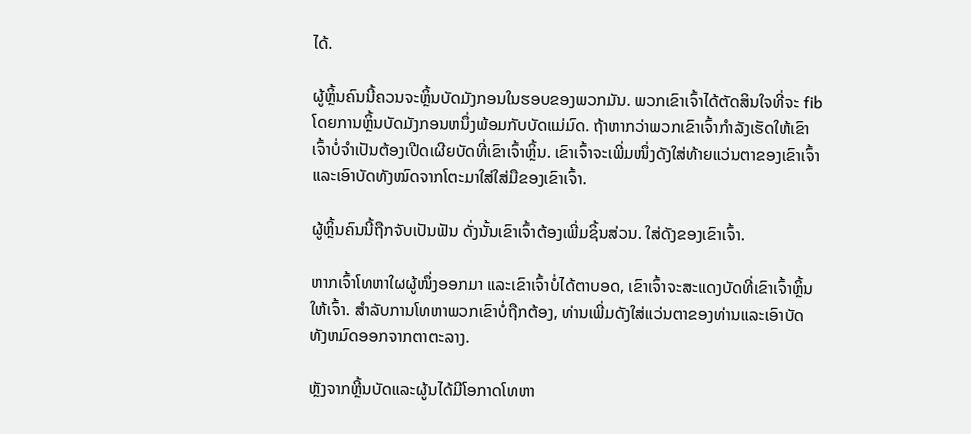ໄດ້.

ຜູ້ຫຼິ້ນຄົນນີ້ຄວນຈະຫຼິ້ນບັດມັງກອນໃນຮອບຂອງພວກມັນ. ພວກເຂົາເຈົ້າໄດ້ຕັດສິນໃຈທີ່ຈະ fib ໂດຍການຫຼິ້ນບັດມັງກອນຫນຶ່ງພ້ອມກັບບັດແມ່ມົດ. ຖ້າຫາກວ່າພວກເຂົາເຈົ້າກໍາລັງເຮັດໃຫ້ເຂົາເຈົ້າບໍ່ຈໍາເປັນຕ້ອງເປີດເຜີຍບັດທີ່ເຂົາເຈົ້າຫຼິ້ນ. ເຂົາເຈົ້າຈະເພີ່ມໜຶ່ງດັງໃສ່ທ້າຍແວ່ນຕາຂອງເຂົາເຈົ້າ ແລະເອົາບັດທັງໝົດຈາກໂຕະມາໃສ່ໃສ່ມືຂອງເຂົາເຈົ້າ.

ຜູ້ຫຼິ້ນຄົນນີ້ຖືກຈັບເປັນຟັນ ດັ່ງນັ້ນເຂົາເຈົ້າຕ້ອງເພີ່ມຊິ້ນສ່ວນ. ໃສ່ດັງຂອງເຂົາເຈົ້າ.

ຫາກເຈົ້າໂທຫາໃຜຜູ້ໜຶ່ງອອກມາ ແລະເຂົາເຈົ້າບໍ່ໄດ້ຕາບອດ, ເຂົາເຈົ້າຈະສະແດງບັດທີ່ເຂົາເຈົ້າຫຼິ້ນໃຫ້ເຈົ້າ. ສໍາລັບການໂທຫາພວກເຂົາບໍ່ຖືກຕ້ອງ, ທ່ານເພີ່ມດັງໃສ່ແວ່ນຕາຂອງທ່ານແລະເອົາບັດທັງຫມົດອອກຈາກຕາຕະລາງ.

ຫຼັງຈາກຫຼີ້ນບັດແລະຜູ້ນໄດ້ມີໂອກາດໂທຫາ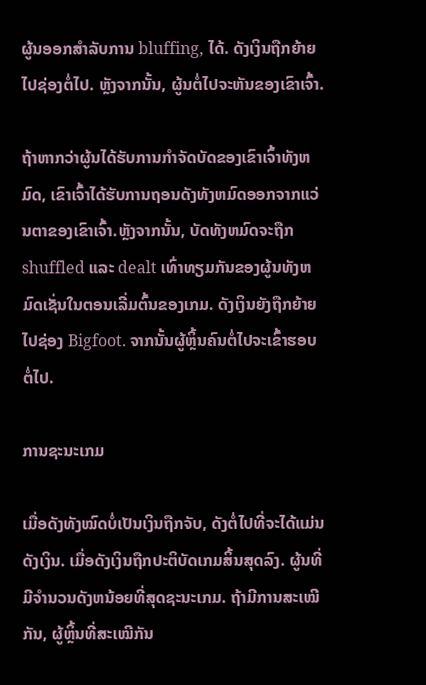ຜູ້ນອອກສໍາລັບການ bluffing, ໄດ້. ດັງເງິນຖືກຍ້າຍໄປຊ່ອງຕໍ່ໄປ. ຫຼັງຈາກນັ້ນ, ຜູ້ນຕໍ່ໄປຈະຫັນຂອງເຂົາເຈົ້າ.

ຖ້າຫາກວ່າຜູ້ນໄດ້ຮັບການກໍາຈັດບັດຂອງເຂົາເຈົ້າທັງຫມົດ, ເຂົາເຈົ້າໄດ້ຮັບການຖອນດັງທັງຫມົດອອກຈາກແວ່ນຕາຂອງເຂົາເຈົ້າ.ຫຼັງຈາກນັ້ນ, ບັດທັງຫມົດຈະຖືກ shuffled ແລະ dealt ເທົ່າທຽມກັນຂອງຜູ້ນທັງຫມົດເຊັ່ນໃນຕອນເລີ່ມຕົ້ນຂອງເກມ. ດັງເງິນຍັງຖືກຍ້າຍໄປຊ່ອງ Bigfoot. ຈາກນັ້ນຜູ້ຫຼິ້ນຄົນຕໍ່ໄປຈະເຂົ້າຮອບຕໍ່ໄປ.

ການຊະນະເກມ

ເມື່ອດັງທັງໝົດບໍ່ເປັນເງິນຖືກຈັບ, ດັງຕໍ່ໄປທີ່ຈະໄດ້ແມ່ນດັງເງິນ. ເມື່ອດັງເງິນຖືກປະຕິບັດເກມສິ້ນສຸດລົງ. ຜູ້ນທີ່ມີຈໍານວນດັງຫນ້ອຍທີ່ສຸດຊະນະເກມ. ຖ້າມີການສະເໝີກັນ, ຜູ້ຫຼິ້ນທີ່ສະເໝີກັນ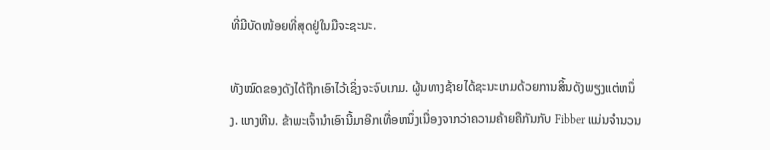ທີ່ມີບັດໜ້ອຍທີ່ສຸດຢູ່ໃນມືຈະຊະນະ.

ທັງໝົດຂອງດັງໄດ້ຖືກເອົາໄວ້ເຊິ່ງຈະຈົບເກມ. ຜູ້ນທາງຊ້າຍໄດ້ຊະນະເກມດ້ວຍການສິ້ນດັງພຽງແຕ່ຫນຶ່ງ. ແກງຫີນ. ຂ້າພະເຈົ້ານໍາເອົານີ້ມາອີກເທື່ອຫນຶ່ງເນື່ອງຈາກວ່າຄວາມຄ້າຍຄືກັນກັບ Fibber ແມ່ນຈໍານວນ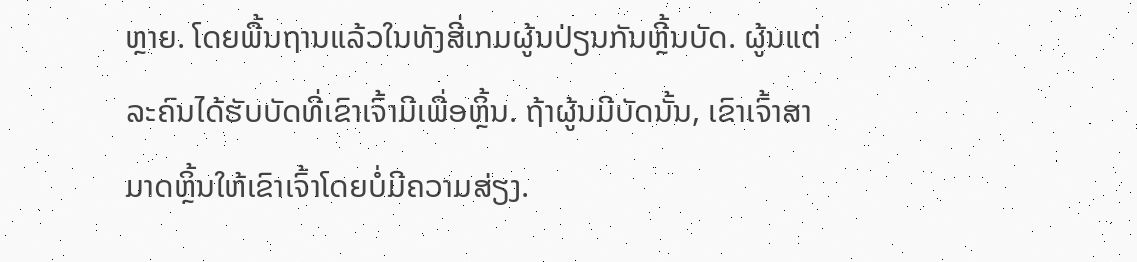ຫຼາຍ. ໂດຍພື້ນຖານແລ້ວໃນທັງສີ່ເກມຜູ້ນປ່ຽນກັນຫຼີ້ນບັດ. ຜູ້ນແຕ່ລະຄົນໄດ້ຮັບບັດທີ່ເຂົາເຈົ້າມີເພື່ອຫຼິ້ນ. ຖ້າຜູ້ນມີບັດນັ້ນ, ເຂົາເຈົ້າສາມາດຫຼິ້ນໃຫ້ເຂົາເຈົ້າໂດຍບໍ່ມີຄວາມສ່ຽງ.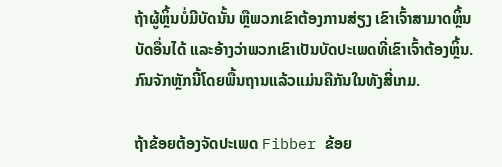ຖ້າຜູ້ຫຼິ້ນບໍ່ມີບັດນັ້ນ ຫຼືພວກເຂົາຕ້ອງການສ່ຽງ ເຂົາເຈົ້າສາມາດຫຼິ້ນບັດອື່ນໄດ້ ແລະອ້າງວ່າພວກເຂົາເປັນບັດປະເພດທີ່ເຂົາເຈົ້າຕ້ອງຫຼິ້ນ. ກົນຈັກຫຼັກນີ້ໂດຍພື້ນຖານແລ້ວແມ່ນຄືກັນໃນທັງສີ່ເກມ.

ຖ້າຂ້ອຍຕ້ອງຈັດປະເພດ Fibber ຂ້ອຍ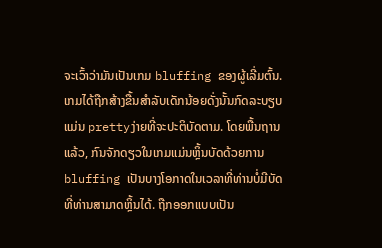ຈະເວົ້າວ່າມັນເປັນເກມ bluffing ຂອງຜູ້ເລີ່ມຕົ້ນ. ເກມໄດ້ຖືກສ້າງຂື້ນສໍາລັບເດັກນ້ອຍດັ່ງນັ້ນກົດລະບຽບແມ່ນ prettyງ່າຍທີ່ຈະປະຕິບັດຕາມ. ໂດຍພື້ນຖານແລ້ວ, ກົນຈັກດຽວໃນເກມແມ່ນຫຼິ້ນບັດດ້ວຍການ bluffing ເປັນບາງໂອກາດໃນເວລາທີ່ທ່ານບໍ່ມີບັດທີ່ທ່ານສາມາດຫຼິ້ນໄດ້. ຖືກອອກແບບເປັນ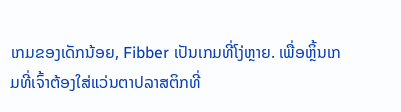ເກມຂອງເດັກນ້ອຍ, Fibber ເປັນເກມທີ່ໂງ່ຫຼາຍ. ເພື່ອຫຼິ້ນເກມທີ່ເຈົ້າຕ້ອງໃສ່ແວ່ນຕາປລາສຕິກທີ່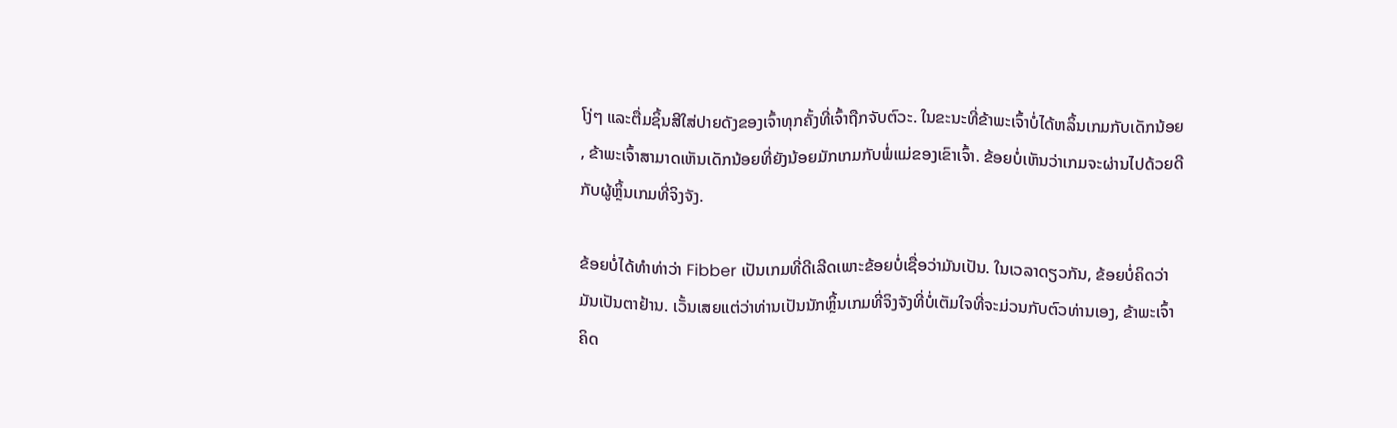ໂງ່ໆ ແລະຕື່ມຊິ້ນສີໃສ່ປາຍດັງຂອງເຈົ້າທຸກຄັ້ງທີ່ເຈົ້າຖືກຈັບຕົວະ. ໃນຂະນະທີ່ຂ້າພະເຈົ້າບໍ່ໄດ້ຫລິ້ນເກມກັບເດັກນ້ອຍ, ຂ້າພະເຈົ້າສາມາດເຫັນເດັກນ້ອຍທີ່ຍັງນ້ອຍມັກເກມກັບພໍ່ແມ່ຂອງເຂົາເຈົ້າ. ຂ້ອຍບໍ່ເຫັນວ່າເກມຈະຜ່ານໄປດ້ວຍດີກັບຜູ້ຫຼິ້ນເກມທີ່ຈິງຈັງ.

ຂ້ອຍບໍ່ໄດ້ທຳທ່າວ່າ Fibber ເປັນເກມທີ່ດີເລີດເພາະຂ້ອຍບໍ່ເຊື່ອວ່າມັນເປັນ. ໃນເວລາດຽວກັນ, ຂ້ອຍບໍ່ຄິດວ່າມັນເປັນຕາຢ້ານ. ເວັ້ນເສຍແຕ່ວ່າທ່ານເປັນນັກຫຼິ້ນເກມທີ່ຈິງຈັງທີ່ບໍ່ເຕັມໃຈທີ່ຈະມ່ວນກັບຕົວທ່ານເອງ, ຂ້າພະເຈົ້າຄິດ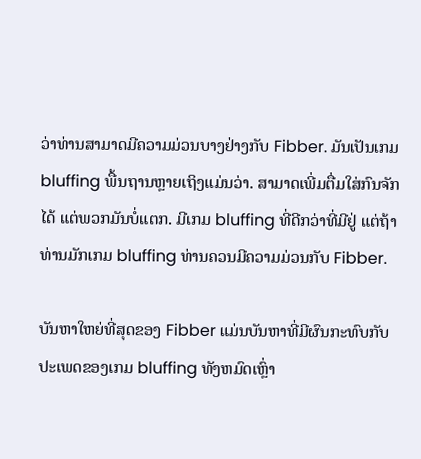ວ່າທ່ານສາມາດມີຄວາມມ່ວນບາງຢ່າງກັບ Fibber. ມັນເປັນເກມ bluffing ພື້ນຖານຫຼາຍເຖິງແມ່ນວ່າ. ສາມາດເພີ່ມຕື່ມໃສ່ກົນຈັກໄດ້ ແຕ່ພວກມັນບໍ່ແຕກ. ມີເກມ bluffing ທີ່ດີກວ່າທີ່ມີຢູ່ ແຕ່ຖ້າທ່ານມັກເກມ bluffing ທ່ານຄວນມີຄວາມມ່ວນກັບ Fibber.

ບັນຫາໃຫຍ່ທີ່ສຸດຂອງ Fibber ແມ່ນບັນຫາທີ່ມີຜົນກະທົບກັບປະເພດຂອງເກມ bluffing ທັງຫມົດເຫຼົ່າ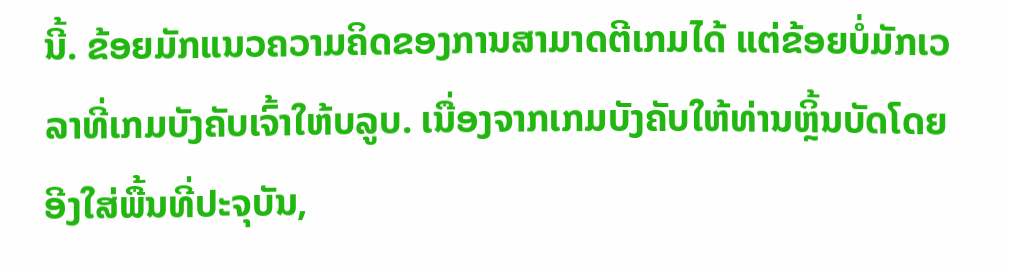ນີ້. ຂ້ອຍມັກແນວຄວາມຄິດຂອງການສາມາດຕີເກມໄດ້ ແຕ່ຂ້ອຍບໍ່ມັກເວລາທີ່ເກມບັງຄັບເຈົ້າໃຫ້ບລູບ. ເນື່ອງຈາກເກມບັງຄັບໃຫ້ທ່ານຫຼິ້ນບັດໂດຍອີງໃສ່ພື້ນທີ່ປະຈຸບັນ,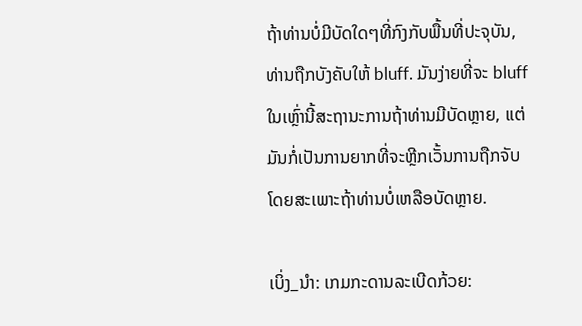ຖ້າທ່ານບໍ່ມີບັດໃດໆທີ່ກົງກັບພື້ນທີ່ປະຈຸບັນ, ທ່ານຖືກບັງຄັບໃຫ້ bluff. ມັນງ່າຍທີ່ຈະ bluff ໃນເຫຼົ່ານີ້ສະຖານະການຖ້າທ່ານມີບັດຫຼາຍ, ແຕ່ມັນກໍ່ເປັນການຍາກທີ່ຈະຫຼີກເວັ້ນການຖືກຈັບໂດຍສະເພາະຖ້າທ່ານບໍ່ເຫລືອບັດຫຼາຍ.

ເບິ່ງ_ນຳ: ເກມກະດານລະເບີດກ້ວຍ: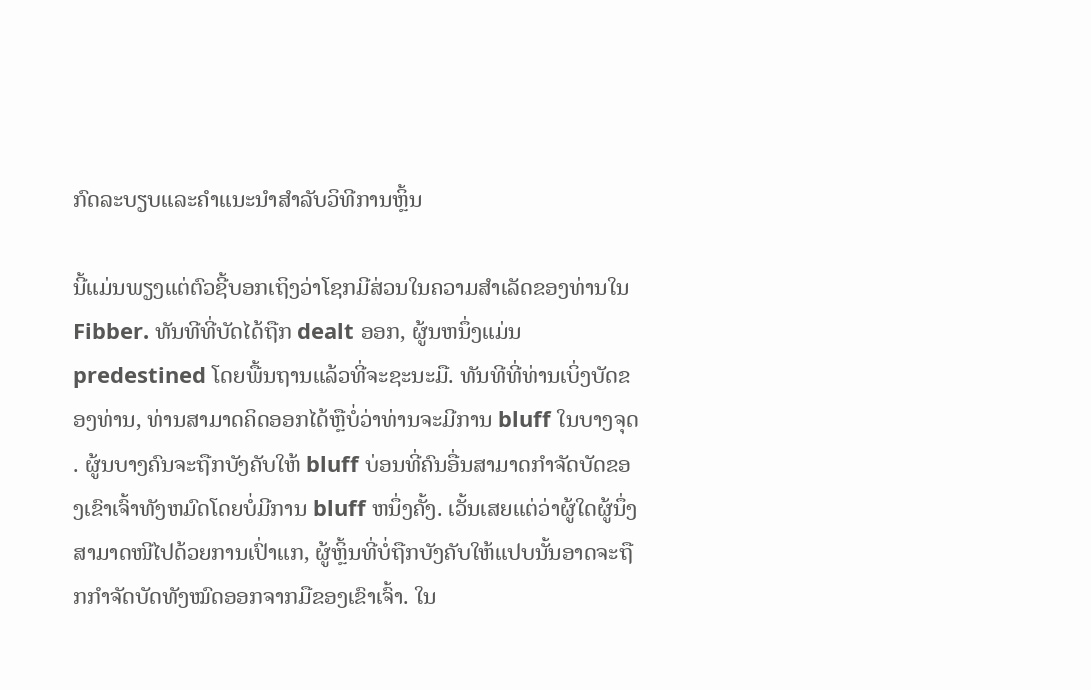ກົດລະບຽບແລະຄໍາແນະນໍາສໍາລັບວິທີການຫຼິ້ນ

ນີ້ແມ່ນພຽງແຕ່ຕົວຊີ້ບອກເຖິງວ່າໂຊກມີສ່ວນໃນຄວາມສໍາເລັດຂອງທ່ານໃນ Fibber. ທັນທີທີ່ບັດໄດ້ຖືກ dealt ອອກ, ຜູ້ນຫນຶ່ງແມ່ນ predestined ໂດຍພື້ນຖານແລ້ວທີ່ຈະຊະນະມື. ທັນທີທີ່ທ່ານເບິ່ງບັດຂອງທ່ານ, ທ່ານສາມາດຄິດອອກໄດ້ຫຼືບໍ່ວ່າທ່ານຈະມີການ bluff ໃນບາງຈຸດ. ຜູ້ນບາງຄົນຈະຖືກບັງຄັບໃຫ້ bluff ບ່ອນທີ່ຄົນອື່ນສາມາດກໍາຈັດບັດຂອງເຂົາເຈົ້າທັງຫມົດໂດຍບໍ່ມີການ bluff ຫນຶ່ງຄັ້ງ. ເວັ້ນເສຍແຕ່ວ່າຜູ້ໃດຜູ້ນຶ່ງສາມາດໜີໄປດ້ວຍການເປົ່າແກ, ຜູ້ຫຼິ້ນທີ່ບໍ່ຖືກບັງຄັບໃຫ້ແປບນັ້ນອາດຈະຖືກກໍາຈັດບັດທັງໝົດອອກຈາກມືຂອງເຂົາເຈົ້າ. ໃນ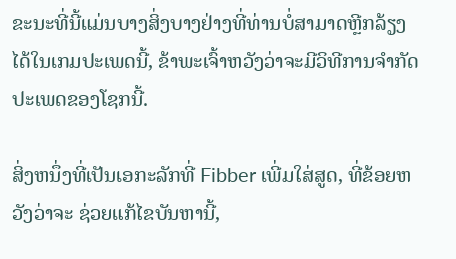ຂະນະທີ່ນີ້ແມ່ນບາງສິ່ງບາງຢ່າງທີ່ທ່ານບໍ່ສາມາດຫຼີກລ້ຽງໄດ້ໃນເກມປະເພດນີ້, ຂ້າພະເຈົ້າຫວັງວ່າຈະມີວິທີການຈໍາກັດປະເພດຂອງໂຊກນີ້.

ສິ່ງຫນຶ່ງທີ່ເປັນເອກະລັກທີ່ Fibber ເພີ່ມໃສ່ສູດ, ທີ່ຂ້ອຍຫວັງວ່າຈະ ຊ່ວຍແກ້ໄຂບັນຫານີ້,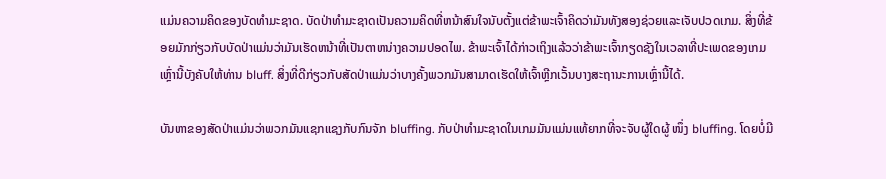ແມ່ນຄວາມຄິດຂອງບັດທໍາມະຊາດ. ບັດປ່າທໍາມະຊາດເປັນຄວາມຄິດທີ່ຫນ້າສົນໃຈນັບຕັ້ງແຕ່ຂ້າພະເຈົ້າຄິດວ່າມັນທັງສອງຊ່ວຍແລະເຈັບປວດເກມ. ສິ່ງທີ່ຂ້ອຍມັກກ່ຽວກັບບັດປ່າແມ່ນວ່າມັນເຮັດຫນ້າທີ່ເປັນຕາຫນ່າງຄວາມປອດໄພ. ຂ້າພະເຈົ້າໄດ້ກ່າວເຖິງແລ້ວວ່າຂ້າພະເຈົ້າກຽດຊັງໃນເວລາທີ່ປະເພດຂອງເກມເຫຼົ່ານີ້ບັງຄັບໃຫ້ທ່ານ bluff. ສິ່ງທີ່ດີກ່ຽວກັບສັດປ່າແມ່ນວ່າບາງຄັ້ງພວກມັນສາມາດເຮັດໃຫ້ເຈົ້າຫຼີກເວັ້ນບາງສະຖານະການເຫຼົ່ານີ້ໄດ້.

ບັນຫາຂອງສັດປ່າແມ່ນວ່າພວກມັນແຊກແຊງກັບກົນຈັກ bluffing. ກັບປ່າທໍາມະຊາດໃນເກມມັນແມ່ນແທ້ຍາກທີ່ຈະຈັບຜູ້ໃດຜູ້ ໜຶ່ງ bluffing. ໂດຍບໍ່ມີ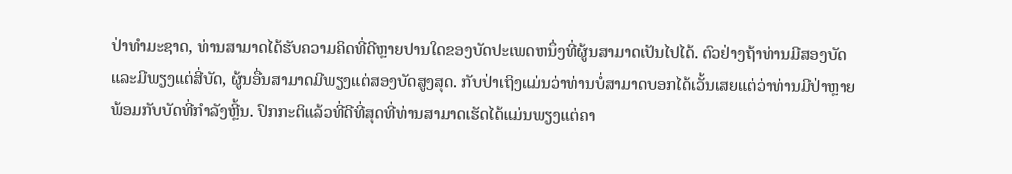ປ່າທໍາມະຊາດ, ທ່ານສາມາດໄດ້ຮັບຄວາມຄິດທີ່ດີຫຼາຍປານໃດຂອງບັດປະເພດຫນຶ່ງທີ່ຜູ້ນສາມາດເປັນໄປໄດ້. ຕົວຢ່າງຖ້າທ່ານມີສອງບັດແລະມີພຽງແຕ່ສີ່ບັດ, ຜູ້ນອື່ນສາມາດມີພຽງແຕ່ສອງບັດສູງສຸດ. ກັບປ່າເຖິງແມ່ນວ່າທ່ານບໍ່ສາມາດບອກໄດ້ເວັ້ນເສຍແຕ່ວ່າທ່ານມີປ່າຫຼາຍພ້ອມກັບບັດທີ່ກໍາລັງຫຼີ້ນ. ປົກກະຕິແລ້ວທີ່ດີທີ່ສຸດທີ່ທ່ານສາມາດເຮັດໄດ້ແມ່ນພຽງແຕ່ຄາ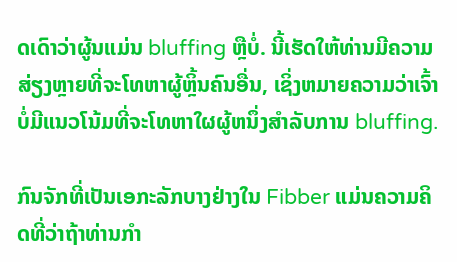ດເດົາວ່າຜູ້ນແມ່ນ bluffing ຫຼືບໍ່. ນີ້ເຮັດໃຫ້ທ່ານມີຄວາມສ່ຽງຫຼາຍທີ່ຈະໂທຫາຜູ້ຫຼິ້ນຄົນອື່ນ, ເຊິ່ງຫມາຍຄວາມວ່າເຈົ້າບໍ່ມີແນວໂນ້ມທີ່ຈະໂທຫາໃຜຜູ້ຫນຶ່ງສໍາລັບການ bluffing.

ກົນຈັກທີ່ເປັນເອກະລັກບາງຢ່າງໃນ Fibber ແມ່ນຄວາມຄິດທີ່ວ່າຖ້າທ່ານກໍາ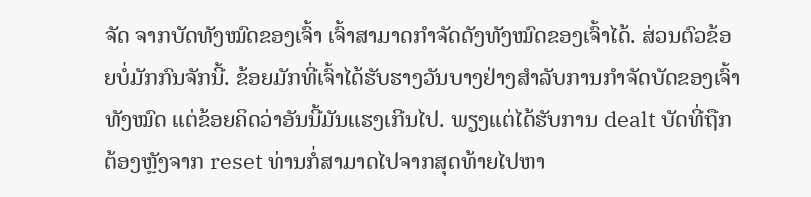ຈັດ ຈາກບັດທັງໝົດຂອງເຈົ້າ ເຈົ້າສາມາດກໍາຈັດດັງທັງໝົດຂອງເຈົ້າໄດ້. ສ່ວນຕົວຂ້ອຍບໍ່ມັກກົນຈັກນີ້. ຂ້ອຍມັກທີ່ເຈົ້າໄດ້ຮັບຮາງວັນບາງຢ່າງສຳລັບການກໍາຈັດບັດຂອງເຈົ້າທັງໝົດ ແຕ່ຂ້ອຍຄິດວ່າອັນນີ້ມັນແຮງເກີນໄປ. ພຽງແຕ່ໄດ້ຮັບການ dealt ບັດທີ່ຖືກຕ້ອງຫຼັງຈາກ reset ທ່ານກໍ່ສາມາດໄປຈາກສຸດທ້າຍໄປຫາ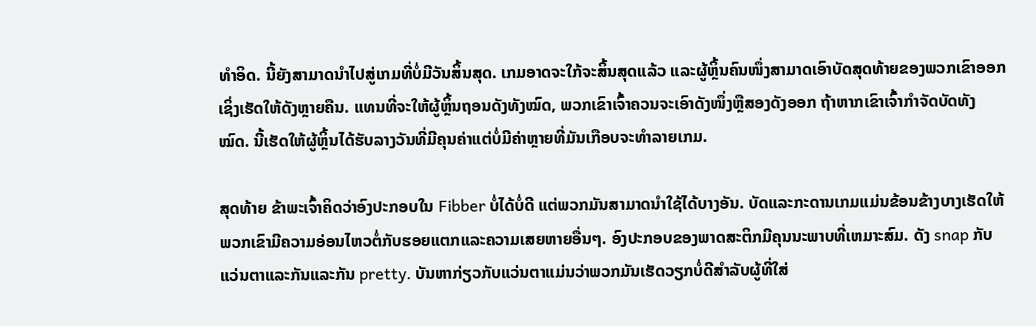ທໍາອິດ. ນີ້ຍັງສາມາດນໍາໄປສູ່ເກມທີ່ບໍ່ມີວັນສິ້ນສຸດ. ເກມອາດຈະໃກ້ຈະສິ້ນສຸດແລ້ວ ແລະຜູ້ຫຼິ້ນຄົນໜຶ່ງສາມາດເອົາບັດສຸດທ້າຍຂອງພວກເຂົາອອກ ເຊິ່ງເຮັດໃຫ້ດັງຫຼາຍຄືນ. ແທນທີ່ຈະໃຫ້ຜູ້ຫຼິ້ນຖອນດັງທັງໝົດ, ພວກເຂົາເຈົ້າຄວນຈະເອົາດັງໜຶ່ງຫຼືສອງດັງອອກ ຖ້າຫາກເຂົາເຈົ້າກຳຈັດບັດທັງໝົດ. ນີ້ເຮັດໃຫ້ຜູ້ຫຼິ້ນໄດ້ຮັບລາງວັນທີ່ມີຄຸນຄ່າແຕ່ບໍ່ມີຄ່າຫຼາຍທີ່ມັນເກືອບຈະທໍາລາຍເກມ.

ສຸດທ້າຍ ຂ້າພະເຈົ້າຄິດວ່າອົງປະກອບໃນ Fibber ບໍ່ໄດ້ບໍ່ດີ ແຕ່ພວກມັນສາມາດນຳໃຊ້ໄດ້ບາງອັນ. ບັດແລະກະດານເກມແມ່ນຂ້ອນຂ້າງບາງເຮັດໃຫ້ພວກເຂົາມີຄວາມອ່ອນໄຫວຕໍ່ກັບຮອຍແຕກແລະຄວາມເສຍຫາຍອື່ນໆ. ອົງປະກອບຂອງພາດສະຕິກມີຄຸນນະພາບທີ່ເຫມາະສົມ. ດັງ snap ກັບແວ່ນຕາແລະກັນແລະກັນ pretty. ບັນຫາກ່ຽວກັບແວ່ນຕາແມ່ນວ່າພວກມັນເຮັດວຽກບໍ່ດີສໍາລັບຜູ້ທີ່ໃສ່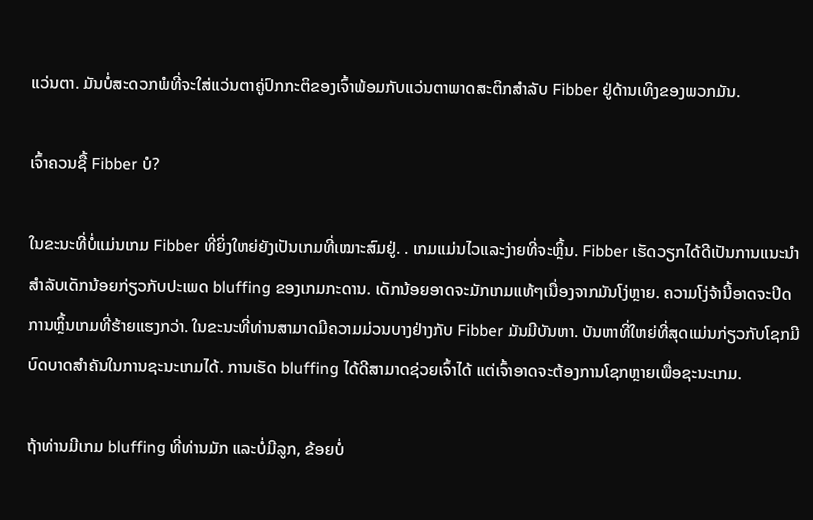ແວ່ນຕາ. ມັນບໍ່ສະດວກພໍທີ່ຈະໃສ່ແວ່ນຕາຄູ່ປົກກະຕິຂອງເຈົ້າພ້ອມກັບແວ່ນຕາພາດສະຕິກສຳລັບ Fibber ຢູ່ດ້ານເທິງຂອງພວກມັນ.

ເຈົ້າຄວນຊື້ Fibber ບໍ?

ໃນຂະນະທີ່ບໍ່ແມ່ນເກມ Fibber ທີ່ຍິ່ງໃຫຍ່ຍັງເປັນເກມທີ່ເໝາະສົມຢູ່. . ເກມແມ່ນໄວແລະງ່າຍທີ່ຈະຫຼິ້ນ. Fibber ເຮັດວຽກໄດ້ດີເປັນການແນະນໍາສໍາລັບເດັກນ້ອຍກ່ຽວກັບປະເພດ bluffing ຂອງເກມກະດານ. ເດັກນ້ອຍອາດຈະມັກເກມແທ້ໆເນື່ອງຈາກມັນໂງ່ຫຼາຍ. ຄວາມໂງ່ຈ້ານີ້ອາດຈະປິດການຫຼິ້ນເກມທີ່ຮ້າຍແຮງກວ່າ. ໃນຂະນະທີ່ທ່ານສາມາດມີຄວາມມ່ວນບາງຢ່າງກັບ Fibber ມັນມີບັນຫາ. ບັນຫາທີ່ໃຫຍ່ທີ່ສຸດແມ່ນກ່ຽວກັບໂຊກມີບົດບາດສໍາຄັນໃນການຊະນະເກມໄດ້. ການເຮັດ bluffing ໄດ້ດີສາມາດຊ່ວຍເຈົ້າໄດ້ ແຕ່ເຈົ້າອາດຈະຕ້ອງການໂຊກຫຼາຍເພື່ອຊະນະເກມ.

ຖ້າທ່ານມີເກມ bluffing ທີ່ທ່ານມັກ ແລະບໍ່ມີລູກ, ຂ້ອຍບໍ່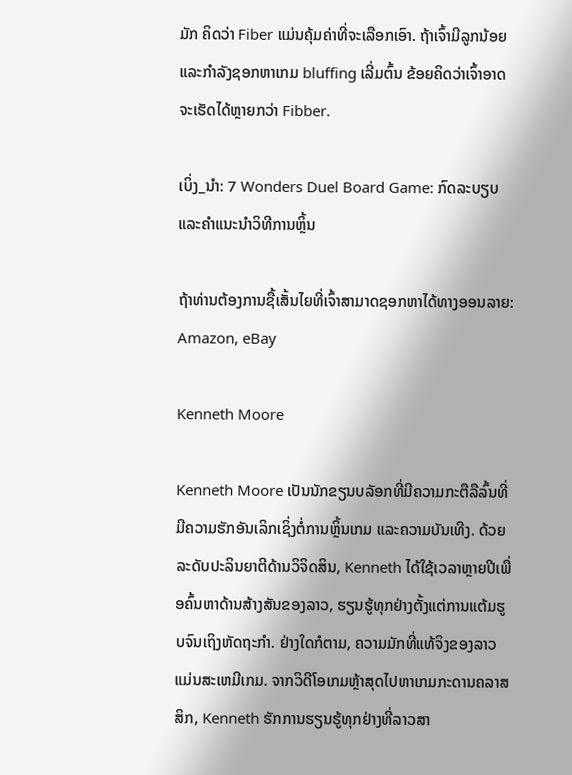ມັກ ຄິດວ່າ Fiber ແມ່ນຄຸ້ມຄ່າທີ່ຈະເລືອກເອົາ. ຖ້າເຈົ້າມີລູກນ້ອຍ ແລະກໍາລັງຊອກຫາເກມ bluffing ເລີ່ມຕົ້ນ ຂ້ອຍຄິດວ່າເຈົ້າອາດຈະເຮັດໄດ້ຫຼາຍກວ່າ Fibber.

ເບິ່ງ_ນຳ: 7 Wonders Duel Board Game: ກົດລະບຽບ ແລະຄຳແນະນຳວິທີການຫຼິ້ນ

ຖ້າທ່ານຕ້ອງການຊື້ເສັ້ນໄຍທີ່ເຈົ້າສາມາດຊອກຫາໄດ້ທາງອອນລາຍ: Amazon, eBay

Kenneth Moore

Kenneth Moore ເປັນນັກຂຽນບລັອກທີ່ມີຄວາມກະຕືລືລົ້ນທີ່ມີຄວາມຮັກອັນເລິກເຊິ່ງຕໍ່ການຫຼິ້ນເກມ ແລະຄວາມບັນເທີງ. ດ້ວຍລະດັບປະລິນຍາຕີດ້ານວິຈິດສິນ, Kenneth ໄດ້ໃຊ້ເວລາຫຼາຍປີເພື່ອຄົ້ນຫາດ້ານສ້າງສັນຂອງລາວ, ຮຽນຮູ້ທຸກຢ່າງຕັ້ງແຕ່ການແຕ້ມຮູບຈົນເຖິງຫັດຖະກໍາ. ຢ່າງໃດກໍຕາມ, ຄວາມມັກທີ່ແທ້ຈິງຂອງລາວແມ່ນສະເຫມີເກມ. ຈາກວິດີໂອເກມຫຼ້າສຸດໄປຫາເກມກະດານຄລາສສິກ, Kenneth ຮັກການຮຽນຮູ້ທຸກຢ່າງທີ່ລາວສາ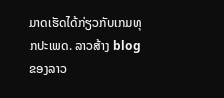ມາດເຮັດໄດ້ກ່ຽວກັບເກມທຸກປະເພດ. ລາວສ້າງ blog ຂອງລາວ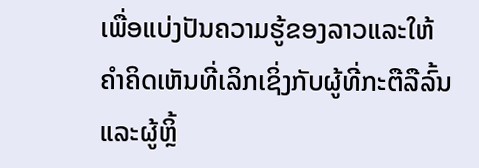ເພື່ອແບ່ງປັນຄວາມຮູ້ຂອງລາວແລະໃຫ້ຄໍາຄິດເຫັນທີ່ເລິກເຊິ່ງກັບຜູ້ທີ່ກະຕືລືລົ້ນແລະຜູ້ຫຼິ້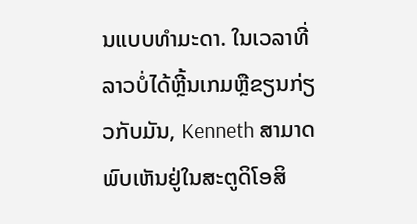ນແບບທໍາມະດາ. ໃນເວລາທີ່ລາວບໍ່ໄດ້ຫຼີ້ນເກມຫຼືຂຽນກ່ຽວກັບມັນ, Kenneth ສາມາດພົບເຫັນຢູ່ໃນສະຕູດິໂອສິ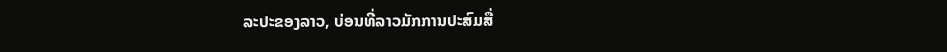ລະປະຂອງລາວ, ບ່ອນທີ່ລາວມັກການປະສົມສື່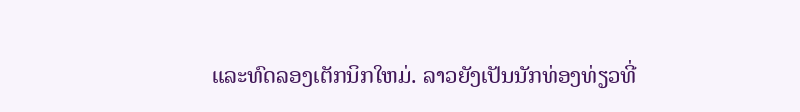ແລະທົດລອງເຕັກນິກໃຫມ່. ລາວຍັງເປັນນັກທ່ອງທ່ຽວທີ່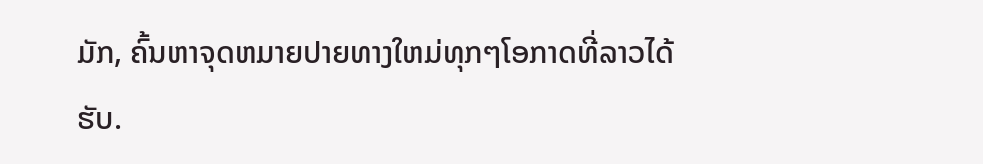ມັກ, ຄົ້ນຫາຈຸດຫມາຍປາຍທາງໃຫມ່ທຸກໆໂອກາດທີ່ລາວໄດ້ຮັບ.